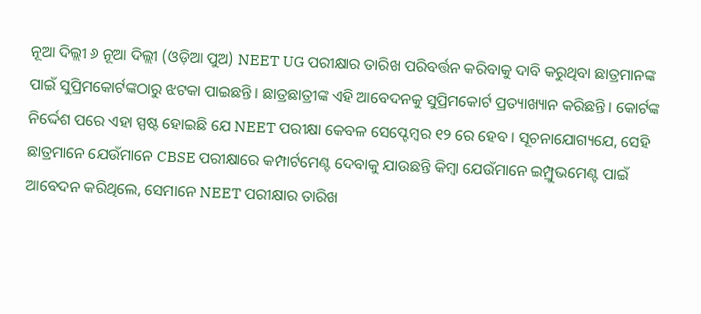ନୂଆ ଦିଲ୍ଲୀ ୬ ନୂଆ ଦିଲ୍ଲୀ (ଓଡ଼ିଆ ପୁଅ) NEET UG ପରୀକ୍ଷାର ତାରିଖ ପରିବର୍ତ୍ତନ କରିବାକୁ ଦାବି କରୁଥିବା ଛାତ୍ରମାନଙ୍କ ପାଇଁ ସୁପ୍ରିମକୋର୍ଟଙ୍କଠାରୁ ଝଟକା ପାଇଛନ୍ତି। ଛାତ୍ରଛାତ୍ରୀଙ୍କ ଏହି ଆବେଦନକୁ ସୁପ୍ରିମକୋର୍ଟ ପ୍ରତ୍ୟାଖ୍ୟାନ କରିଛନ୍ତି। କୋର୍ଟଙ୍କ ନିର୍ଦ୍ଦେଶ ପରେ ଏହା ସ୍ପଷ୍ଟ ହୋଇଛି ଯେ NEET ପରୀକ୍ଷା କେବଳ ସେପ୍ଟେମ୍ବର ୧୨ ରେ ହେବ। ସୂଚନାଯୋଗ୍ୟଯେ, ସେହି ଛାତ୍ରମାନେ ଯେଉଁମାନେ CBSE ପରୀକ୍ଷାରେ କମ୍ପାର୍ଟମେଣ୍ଟ ଦେବାକୁ ଯାଉଛନ୍ତି କିମ୍ବା ଯେଉଁମାନେ ଇମ୍ପ୍ରୁଭମେଣ୍ଟ ପାଇଁ ଆବେଦନ କରିଥିଲେ, ସେମାନେ NEET ପରୀକ୍ଷାର ତାରିଖ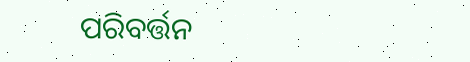ପରିବର୍ତ୍ତନ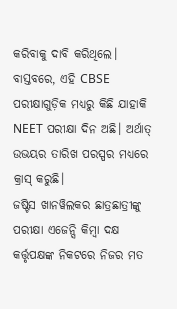କରିବାକୁ ଦାବି କରିଥିଲେ। ବାସ୍ତବରେ, ଏହି CBSE ପରୀକ୍ଷାଗୁଡ଼ିକ ମଧ୍ୟରୁ କିଛି ଯାହାକି NEET ପରୀକ୍ଷା ଦିନ ଅଛି। ଅର୍ଥାତ୍ ଉଭୟର ତାରିଖ ପରସ୍ପର ମଧ୍ୟରେ କ୍ରାସ୍ କରୁଛି।
ଜଷ୍ଟିସ ଖାନୱିଲକର ଛାତ୍ରଛାତ୍ରୀଙ୍କୁ ପରୀକ୍ଷା ଏଜେନ୍ସି କିମ୍ବା ଦକ୍ଷ କର୍ତ୍ତୃପକ୍ଷଙ୍କ ନିକଟରେ ନିଜର ମତ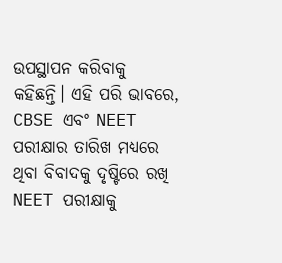ଉପସ୍ଥାପନ କରିବାକୁ କହିଛନ୍ତି। ଏହି ପରି ଭାବରେ, CBSE ଏବଂ NEET ପରୀକ୍ଷାର ତାରିଖ ମଧ୍ୟରେ ଥିବା ବିବାଦକୁ ଦୃଷ୍ଟିରେ ରଖି NEET ପରୀକ୍ଷାକୁ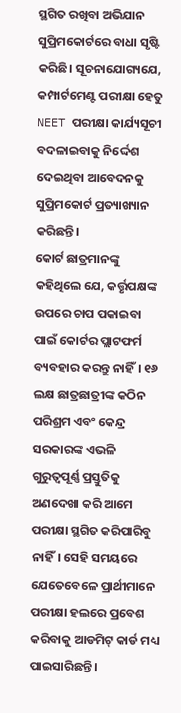ସ୍ଥଗିତ ରଖିବା ଅଭିଯାନ ସୁପ୍ରିମକୋର୍ଟରେ ବାଧା ସୃଷ୍ଟି କରିଛି। ସୂଚନାଯୋଗ୍ୟଯେ, କମ୍ପାର୍ଟମେଣ୍ଟ ପରୀକ୍ଷା ହେତୁ NEET ପରୀକ୍ଷା କାର୍ଯ୍ୟସୂଚୀ ବଦଳାଇବାକୁ ନିର୍ଦ୍ଦେଶ ଦେଇଥିବା ଆବେଦନକୁ ସୁପ୍ରିମକୋର୍ଟ ପ୍ରତ୍ୟାଖ୍ୟାନ କରିଛନ୍ତି।
କୋର୍ଟ ଛାତ୍ରମାନଙ୍କୁ କହିଥିଲେ ଯେ, କର୍ତ୍ତୃପକ୍ଷଙ୍କ ଉପରେ ଚାପ ପକାଇବା ପାଇଁ କୋର୍ଟର ପ୍ଲାଟଫର୍ମ ବ୍ୟବହାର କରନ୍ତୁ ନାହିଁ। ୧୬ ଲକ୍ଷ ଛାତ୍ରଛାତ୍ରୀଙ୍କ କଠିନ ପରିଶ୍ରମ ଏବଂ କେନ୍ଦ୍ର ସରକାରଙ୍କ ଏଭଳି ଗୁରୁତ୍ୱପୂର୍ଣ୍ଣ ପ୍ରସ୍ତୁତିକୁ ଅଣଦେଖା କରି ଆମେ ପରୀକ୍ଷା ସ୍ଥଗିତ କରିପାରିବୁ ନାହିଁ। ସେହି ସମୟରେ ଯେତେବେଳେ ପ୍ରାର୍ଥୀମାନେ ପରୀକ୍ଷା ହଲରେ ପ୍ରବେଶ କରିବାକୁ ଆଡମିଟ୍ କାର୍ଡ ମଧ୍ୟ ପାଇସାରିଛନ୍ତି।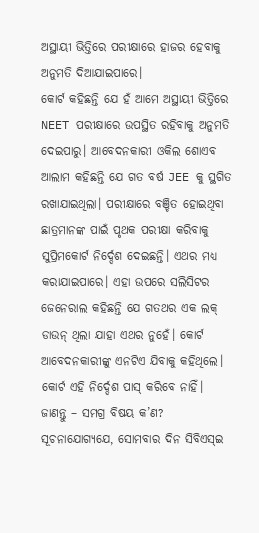ଅସ୍ଥାୟୀ ଭିତ୍ତିରେ ପରୀକ୍ଷାରେ ହାଜର ହେବାକୁ ଅନୁମତି ଦିଆଯାଇପାରେ।
କୋର୍ଟ କହିଛନ୍ତି ଯେ ହଁ ଆମେ ଅସ୍ଥାୟୀ ଭିତ୍ତିରେ NEET ପରୀକ୍ଷାରେ ଉପସ୍ଥିତ ରହିବାକୁ ଅନୁମତି ଦେଇପାରୁ। ଆବେଦନକାରୀ ଓକିଲ ଶୋଏବ ଆଲାମ କହିଛନ୍ତି ଯେ ଗତ ବର୍ଷ JEE କୁ ସ୍ଥଗିତ ରଖାଯାଇଥିଲା। ପରୀକ୍ଷାରେ ବଞ୍ଚିତ ହୋଇଥିବା ଛାତ୍ରମାନଙ୍କ ପାଇଁ ପୃଥକ ପରୀକ୍ଷା କରିବାକୁ ସୁପ୍ରିମକୋର୍ଟ ନିର୍ଦ୍ଦେଶ ଦେଇଛନ୍ତି। ଏଥର ମଧ୍ୟ କରାଯାଇପାରେ। ଏହା ଉପରେ ସଲିସିଟର ଜେନେରାଲ କହିଛନ୍ତି ଯେ ଗତଥର ଏକ ଲକ୍ ଡାଉନ୍ ଥିଲା ଯାହା ଏଥର ନୁହେଁ। କୋର୍ଟ ଆବେଦନକାରୀଙ୍କୁ ଏନଟିଏ ଯିବାକୁ କହିଥିଲେ। କୋର୍ଟ ଏହି ନିର୍ଦ୍ଦେଶ ପାସ୍ କରିବେ ନାହିଁ।
ଜାଣନ୍ତୁ – ସମଗ୍ର ବିଷୟ କ’ଣ?
ସୂଚନାଯୋଗ୍ୟଯେ, ସୋମବାର ଦିନ ସିବିଏସ୍ଇ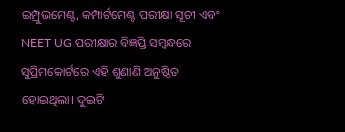ଇମ୍ପ୍ରୁଭମେଣ୍ଟ, କମ୍ପାର୍ଟମେଣ୍ଟ ପରୀକ୍ଷା ସୂଚୀ ଏବଂ NEET UG ପରୀକ୍ଷାର ବିଜ୍ଞପ୍ତି ସମ୍ବନ୍ଧରେ ସୁପ୍ରିମକୋର୍ଟରେ ଏହି ଶୁଣାଣି ଅନୁଷ୍ଠିତ ହୋଇଥିଲା। ଦୁଇଟି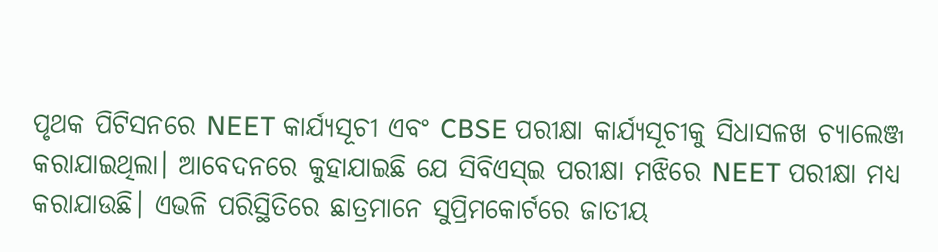ପୃଥକ ପିଟିସନରେ NEET କାର୍ଯ୍ୟସୂଚୀ ଏବଂ CBSE ପରୀକ୍ଷା କାର୍ଯ୍ୟସୂଚୀକୁ ସିଧାସଳଖ ଚ୍ୟାଲେଞ୍ଜ କରାଯାଇଥିଲା। ଆବେଦନରେ କୁହାଯାଇଛି ଯେ ସିବିଏସ୍ଇ ପରୀକ୍ଷା ମଝିରେ NEET ପରୀକ୍ଷା ମଧ୍ୟ କରାଯାଉଛି। ଏଭଳି ପରିସ୍ଥିତିରେ ଛାତ୍ରମାନେ ସୁପ୍ରିମକୋର୍ଟରେ ଜାତୀୟ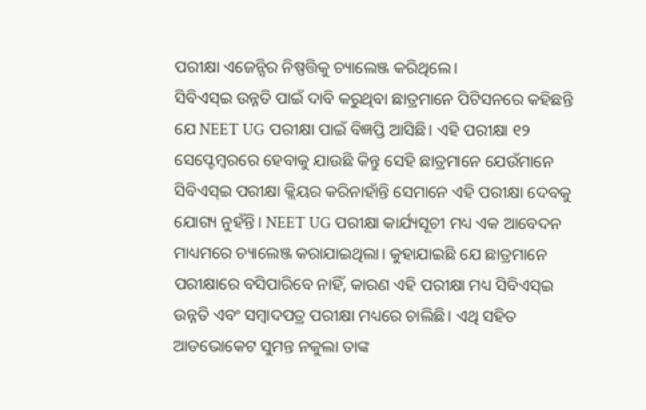ପରୀକ୍ଷା ଏଜେନ୍ସିର ନିଷ୍ପତ୍ତିକୁ ଚ୍ୟାଲେଞ୍ଜ କରିଥିଲେ।
ସିବିଏସ୍ଇ ଉନ୍ନତି ପାଇଁ ଦାବି କରୁଥିବା ଛାତ୍ରମାନେ ପିଟିସନରେ କହିଛନ୍ତି ଯେ NEET UG ପରୀକ୍ଷା ପାଇଁ ବିଜ୍ଞପ୍ତି ଆସିଛି। ଏହି ପରୀକ୍ଷା ୧୨ ସେପ୍ଟେମ୍ବରରେ ହେବାକୁ ଯାଉଛି କିନ୍ତୁ ସେହି ଛାତ୍ରମାନେ ଯେଉଁମାନେ ସିବିଏସ୍ଇ ପରୀକ୍ଷା କ୍ଲିୟର କରିନାହାଁନ୍ତି ସେମାନେ ଏହି ପରୀକ୍ଷା ଦେବକୁ ଯୋଗ୍ୟ ନୁହଁନ୍ତି। NEET UG ପରୀକ୍ଷା କାର୍ଯ୍ୟସୂଚୀ ମଧ୍ୟ ଏକ ଆବେଦନ ମାଧ୍ୟମରେ ଚ୍ୟାଲେଞ୍ଜ କରାଯାଇଥିଲା। କୁହାଯାଇଛି ଯେ ଛାତ୍ରମାନେ ପରୀକ୍ଷାରେ ବସିପାରିବେ ନାହିଁ, କାରଣ ଏହି ପରୀକ୍ଷା ମଧ୍ୟ ସିବିଏସ୍ଇ ଉନ୍ନତି ଏବଂ ସମ୍ବାଦପତ୍ର ପରୀକ୍ଷା ମଧ୍ୟରେ ଚାଲିଛି। ଏଥି ସହିତ ଆଡଭୋକେଟ ସୁମନ୍ତ ନକୁଲା ତାଙ୍କ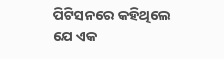ପିଟିସନରେ କହିଥିଲେ ଯେ ଏକ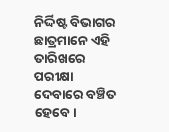ନିର୍ଦ୍ଦିଷ୍ଟ ବିଭାଗର ଛାତ୍ରମାନେ ଏହି ତାରିଖରେ ପରୀକ୍ଷା ଦେବାରେ ବଞ୍ଚିତ ହେବେ।